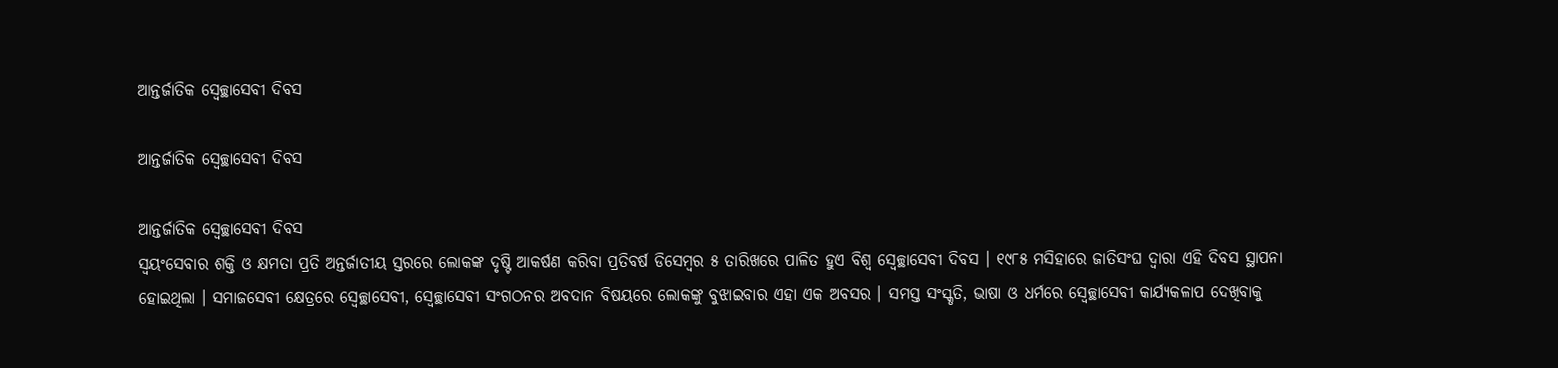ଆନ୍ତର୍ଜାତିକ ସ୍ୱେଚ୍ଛାସେବୀ ଦିବସ

ଆନ୍ତର୍ଜାତିକ ସ୍ୱେଚ୍ଛାସେବୀ ଦିବସ

ଆନ୍ତର୍ଜାତିକ ସ୍ୱେଚ୍ଛାସେବୀ ଦିବସ
ସ୍ୱୟଂସେବାର ଶକ୍ତି ଓ କ୍ଷମତା ପ୍ରତି ଅନ୍ତର୍ଜାତୀୟ ସ୍ତରରେ ଲୋକଙ୍କ ଦୃଷ୍ଟି ଆକର୍ଷଣ କରିବା ପ୍ରତିବର୍ଷ ଡିସେମ୍ବର ୫ ତାରିଖରେ ପାଳିତ ହୁଏ ବିଶ୍ୱ ସ୍ୱେଚ୍ଛାସେବୀ ଦିବସ । ୧୯୮୫ ମସିହାରେ ଜାତିସଂଘ ଦ୍ୱାରା ଏହି ଦିବସ ସ୍ଥାପନା ହୋଇଥିଲା । ସମାଜସେବୀ କ୍ଷେତ୍ରରେ ସ୍ୱେଚ୍ଛାସେବୀ, ସ୍ୱେଚ୍ଛାସେବୀ ସଂଗଠନର ଅବଦାନ ବିଷୟରେ ଲୋକଙ୍କୁ ବୁଝାଇବାର ଏହା ଏକ ଅବସର । ସମସ୍ତ ସଂସ୍କୃତି, ଭାଷା ଓ ଧର୍ମରେ ସ୍ୱେଚ୍ଛାସେବୀ କାର୍ଯ୍ୟକଳାପ ଦେଖିବାକୁ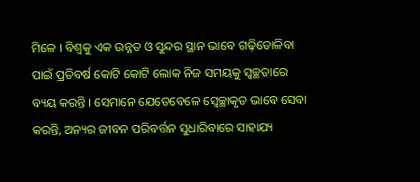ମିଳେ । ବିଶ୍ୱକୁ ଏକ ଉନ୍ନତ ଓ ସୁନ୍ଦର ସ୍ଥାନ ଭାବେ ଗଢ଼ିତୋଳିବା ପାଇଁ ପ୍ରତିବର୍ଷ କୋଟି କୋଟି ଲୋକ ନିଜ ସମୟକୁ ସ୍ୱଚ୍ଛତାରେ ବ୍ୟୟ କରନ୍ତି । ସେମାନେ ଯେତେବେଳେ ସ୍ୱେଚ୍ଛାକୃତ ଭାବେ ସେବା କରନ୍ତି, ଅନ୍ୟର ଜୀବନ ପରିବର୍ତ୍ତନ ସୁଧାରିବାରେ ସାହାଯ୍ୟ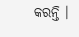କରନ୍ତି ।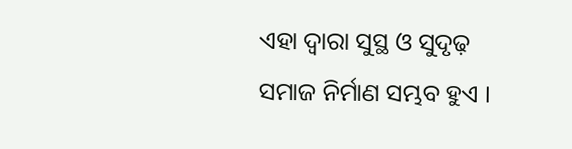ଏହା ଦ୍ୱାରା ସୁସ୍ଥ ଓ ସୁଦୃଢ଼ ସମାଜ ନିର୍ମାଣ ସମ୍ଭବ ହୁଏ ।